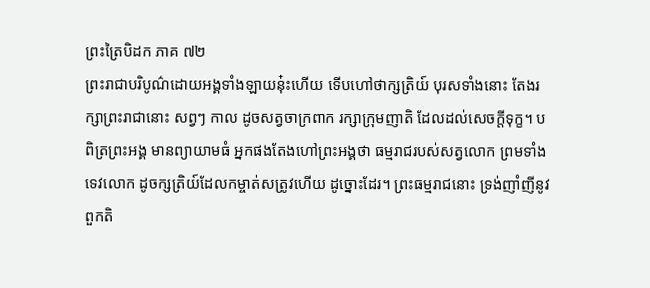ព្រះត្រៃបិដក ភាគ ៧២
ព្រះរាជាបរិបូណ៌ដោយអង្គទាំងឡាយនុ៎ះហើយ ទើបហៅថាក្សត្រិយ៍ បុរសទាំងនោះ តែងរក្សាព្រះរាជានោះ សព្វៗ កាល ដូចសត្វចាក្រពាក រក្សាក្រុមញាតិ ដែលដល់សេចក្តីទុក្ខ។ បពិត្រព្រះអង្គ មានព្យាយាមធំ អ្នកផងតែងហៅព្រះអង្គថា ធម្មរាជរបស់សត្វលោក ព្រមទាំងទេវលោក ដូចក្សត្រិយ៍ដែលកម្ចាត់សត្រូវហើយ ដូច្នោះដែរ។ ព្រះធម្មរាជនោះ ទ្រង់ញាំញីនូវពួកតិ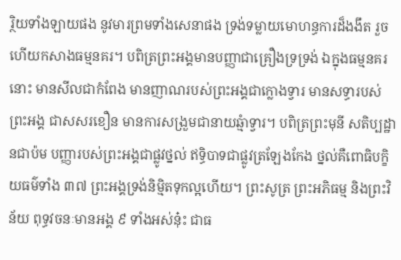រ្ថិយទាំងឡាយផង នូវមារព្រមទាំងសេនាផង ទ្រង់ទម្លាយមោហន្ធការដ៏ងងឹត រួចហើយកសាងធម្មនគរ។ បពិត្រព្រះអង្គមានបញ្ញាជាគ្រឿងទ្រទ្រង់ ឯក្នុងធម្មនគរនោះ មានសីលជាកំពែង មានញាណរបស់ព្រះអង្គជាក្លោងទ្វារ មានសទ្ធារបស់ព្រះអង្គ ជាសសរខឿន មានការសង្រួមជានាយឆ្មំាទ្វារ។ បពិត្រព្រះមុនី សតិប្បដ្ឋានជាប៉ម បញ្ញារបស់ព្រះអង្គជាផ្លូវថ្នល់ ឥទ្ធិបាទជាផ្លូវត្រឡែងកែង ថ្នល់គឺពោធិបក្ខិយធម៌ទាំង ៣៧ ព្រះអង្គទ្រង់និមិ្មតទុកល្អហើយ។ ព្រះសូត្រ ព្រះអភិធម្ម និងព្រះវិន័យ ពុទ្ធវចនៈមានអង្គ ៩ ទាំងអស់នុ៎ះ ជាធ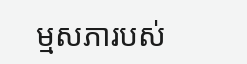ម្មសភារបស់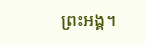ព្រះអង្គ។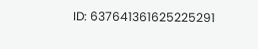ID: 637641361625225291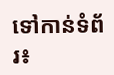ទៅកាន់ទំព័រ៖